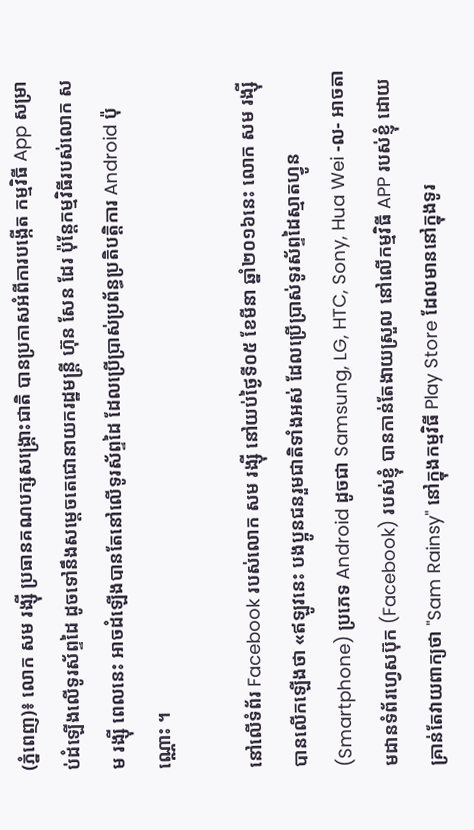(ភ្នំពេញ)៖ លោក សម រង្ស៊ី ប្រធានគណបក្សសង្រ្គោះជាតិ បានប្រកាសអំពីការបង្កើត កម្មវិធី App សម្រាប់ដំឡើងលើទូរស័ព្ទដៃ ដូចទៅនឹងសម្តេចតេជោនាយករដ្ឋមន្រ្តី ហ៊ុន សែន ដែរ ប៉ុន្តែកម្មវិធីរបស់លោក សម រង្ស៊ី ពេលនេះ អាចដំឡើងបានតែនៅលើទូរស័ព្ទដៃ ដែលប្រើប្រាស់ប្រព័ន្ធប្រតិបត្តិការ Android ប៉ុណ្ណោះ ។

នៅលើទំព័រ Facebook របស់លោក សម រង្ស៊ី នៅយប់ថ្ងៃទី០៥ ខែមីនា ឆ្នាំ២០១៦នេះ លោក សម រង្ស៊ី បានលើកឡើងថា «ឥឡូវនេះ បងប្អូនជនរួមជាតិទាំងអស់ ដែលប្រើប្រាស់ទូរស័ព្ទដៃស្មាតហ្វូន (Smartphone) ប្រភេទ Android ដូចជា Samsung, LG, HTC, Sony, Hua Wei -ល- អាចតាមដានទំព័រហ្វេសប៊ុក (Facebook) របស់ខ្ញុំ បានកាន់តែងាយស្រួល នៅលើកម្មវិធី APP របស់ខ្ញុំ ដោយគ្រាន់តែវាយពាក្យថា "Sam Rainsy" នៅក្នុងកម្មវិធី Play Store ដែលមាននៅក្នុងទូរ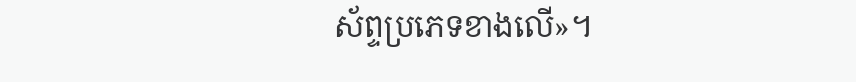ស័ព្ទប្រភេទខាងលើ»។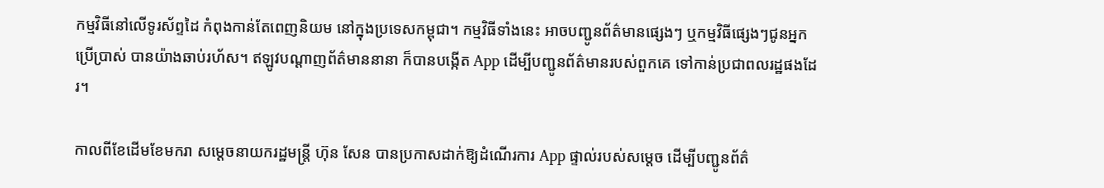កម្មវិធីនៅលើទូរស័ព្ទដៃ កំពុងកាន់តែពេញនិយម នៅក្នុងប្រទេសកម្ពុជា។ កម្មវិធីទាំងនេះ អាចបញ្ជូនព័ត៌មានផ្សេងៗ ឬកម្មវិធីផ្សេងៗជូនអ្នកប្រើប្រាស់ បានយ៉ាងឆាប់រហ័ស។ ឥឡូវបណ្តាញព័ត៌មាននានា ក៏បានបង្កើត App ដើម្បីបញ្ជូនព័ត៌មានរបស់ពួកគេ ទៅកាន់ប្រជាពលរដ្ឋផងដែរ។

កាលពីខែដើមខែមករា សម្តេចនាយករដ្ឋមន្រ្តី ហ៊ុន សែន បានប្រកាសដាក់ឱ្យដំណើរការ App ផ្ទាល់របស់សម្តេច ដើម្បីបញ្ជូនព័ត៌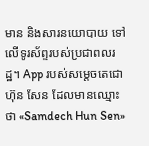មាន និងសារនយោបាយ ទៅលើទូរស័ព្ទរបស់ប្រជាពលរដ្ឋ។ App របស់សម្តេចតេជោ ហ៊ុន សែន ដែលមានឈ្មោះថា «Samdech Hun Sen»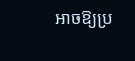អាចឱ្យប្រ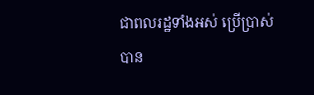ជាពលរដ្ឋទាំងអស់ ប្រើប្រាស់បាន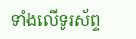ទាំងលើទូរស័ព្ទ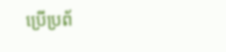ប្រើប្រព័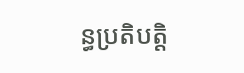ន្ធប្រតិបត្តិ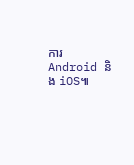ការ Android និង iOS៕